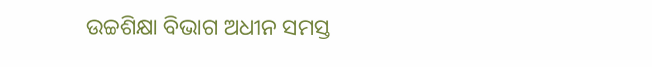ଉଚ୍ଚଶିକ୍ଷା ବିଭାଗ ଅଧୀନ ସମସ୍ତ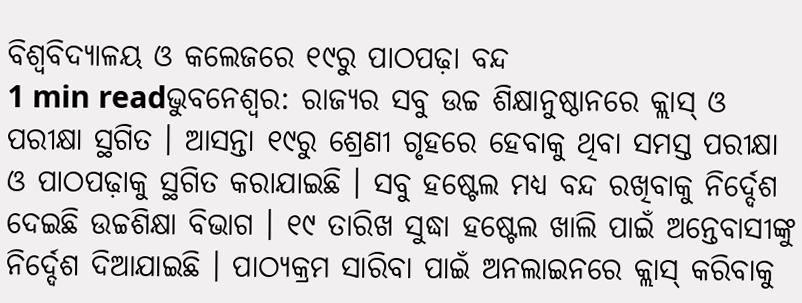ବିଶ୍ୱବିଦ୍ୟାଳୟ ଓ କଲେଜରେ ୧୯ରୁ ପାଠପଢ଼ା ବନ୍ଦ
1 min readଭୁବନେଶ୍ୱର: ରାଜ୍ୟର ସବୁ ଉଚ୍ଚ ଶିକ୍ଷାନୁଷ୍ଠାନରେ କ୍ଲାସ୍ ଓ ପରୀକ୍ଷା ସ୍ଥଗିତ । ଆସନ୍ତା ୧୯ରୁ ଶ୍ରେଣୀ ଗୃହରେ ହେବାକୁ ଥିବା ସମସ୍ତ ପରୀକ୍ଷା ଓ ପାଠପଢ଼ାକୁ ସ୍ଥଗିତ କରାଯାଇଛି । ସବୁ ହଷ୍ଟେଲ ମଧ୍ୟ ବନ୍ଦ ରଖିବାକୁ ନିର୍ଦ୍ଦେଶ ଦେଇଛି ଉଚ୍ଚଶିକ୍ଷା ବିଭାଗ । ୧୯ ତାରିଖ ସୁଦ୍ଧା ହଷ୍ଟେଲ ଖାଲି ପାଇଁ ଅନ୍ତେବାସୀଙ୍କୁ ନିର୍ଦ୍ଦେଶ ଦିଆଯାଇଛି । ପାଠ୍ୟକ୍ରମ ସାରିବା ପାଇଁ ଅନଲାଇନରେ କ୍ଲାସ୍ କରିବାକୁ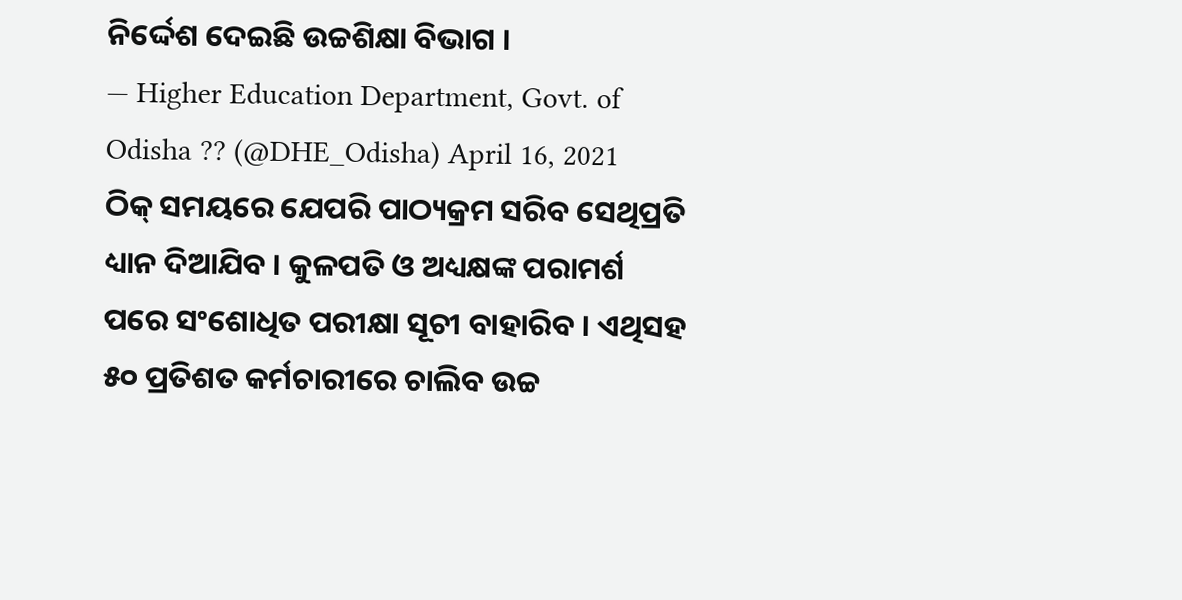ନିର୍ଦ୍ଦେଶ ଦେଇଛି ଉଚ୍ଚଶିକ୍ଷା ବିଭାଗ ।
— Higher Education Department, Govt. of Odisha ?? (@DHE_Odisha) April 16, 2021
ଠିକ୍ ସମୟରେ ଯେପରି ପାଠ୍ୟକ୍ରମ ସରିବ ସେଥିପ୍ରତି ଧ୍ୟାନ ଦିଆଯିବ । କୁଳପତି ଓ ଅଧ୍ୟକ୍ଷଙ୍କ ପରାମର୍ଶ ପରେ ସଂଶୋଧିତ ପରୀକ୍ଷା ସୂଚୀ ବାହାରିବ । ଏଥିସହ ୫୦ ପ୍ରତିଶତ କର୍ମଚାରୀରେ ଚାଲିବ ଉଚ୍ଚ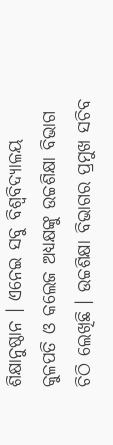ଶିକ୍ଷାନୁଷ୍ଠାନ । ଏନେଇ ସବୁ ବିଶ୍ୱବିଦ୍ୟାଳୟ କୁଳପତି ଓ କଲେଜ ଅଧ୍ୟକ୍ଷଙ୍କୁ ଉଚ୍ଚଶିକ୍ଷା ବିଭାଗ ଚିଠି ଲେଖିଛି । ଉଚ୍ଚଶିକ୍ଷା ବିଭାଗର ପ୍ରମୁଖ ସଚିବ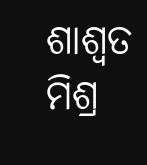ଶାଶ୍ୱତ ମିଶ୍ର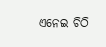ଏନେଇ ଚିଠି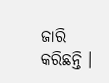ଜାରି କରିଛନ୍ତି ।